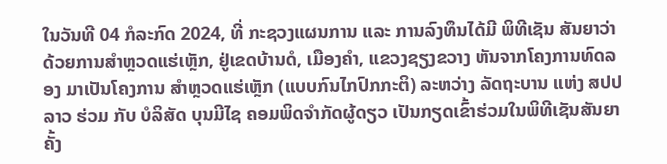ໃນວັນທີ 04 ກໍລະກົດ 2024, ທີ່ ກະຊວງແຜນການ ແລະ ການລົງທຶນໄດ້ມີ ພິທີເຊັນ ສັນຍາວ່າດ້ວຍການສຳຫຼວດແຮ່ເຫຼັກ, ຢູ່ເຂດບ້ານດໍ, ເມືອງຄຳ, ແຂວງຊຽງຂວາງ ຫັນຈາກໂຄງການທົດລອງ ມາເປັນໂຄງການ ສຳຫຼວດແຮ່ເຫຼັກ (ແບບກົນໄກປົກກະຕິ) ລະຫວ່າງ ລັດຖະບານ ແຫ່ງ ສປປ ລາວ ຮ່ວມ ກັບ ບໍລິສັດ ບຸນມີໄຊ ຄອມພິດຈຳກັດຜູ້ດຽວ ເປັນກຽດເຂົ້າຮ່ວມໃນພິທີເຊັນສັນຍາຄັ້ງ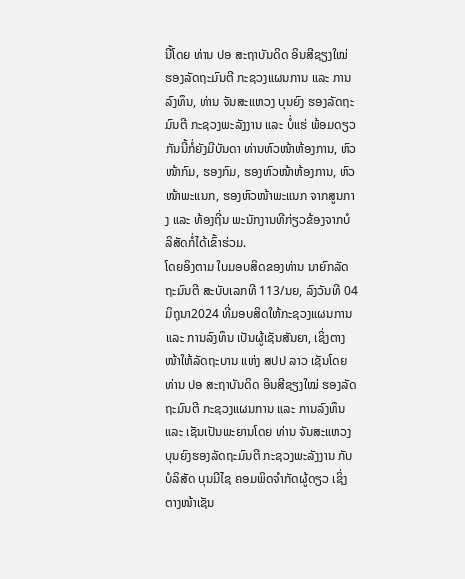ນີ້ໂດຍ ທ່ານ ປອ ສະຖາບັນດິດ ອິນສີຊຽງໃໝ່ ຮອງລັດຖະມົນຕີ ກະຊວງແຜນການ ແລະ ການລົງທຶນ, ທ່ານ ຈັນສະແຫວງ ບຸນຍົງ ຮອງລັດຖະມົນຕີ ກະຊວງພະລັງງານ ແລະ ບໍ່ແຮ່ ພ້ອມດຽວກັນນີ້ກໍ່ຍັງມີບັນດາ ທ່ານຫົວໜ້າຫ້ອງການ, ຫົວໜ້າກົມ, ຮອງກົມ, ຮອງຫົວໜ້າຫ້ອງການ, ຫົວໜ້າພະແນກ, ຮອງຫົວໜ້າພະແນກ ຈາກສູນກາງ ແລະ ທ້ອງຖີ່ນ ພະນັກງານທີກ່ຽວຂ້ອງຈາກບໍລິສັດກໍ່ໄດ້ເຂົ້າຮ່ວມ.
ໂດຍອິງຕາມ ໃບມອບສິດຂອງທ່ານ ນາຍົກລັດຖະມົນຕີ ສະບັບເລກທີ 113/ນຍ, ລົງວັນທີ 04 ມິຖຸນາ2024 ທີ່ມອບສິດໃຫ້ກະຊວງແຜນການ ແລະ ການລົງທຶນ ເປັນຜູ້ເຊັນສັນຍາ, ເຊິ່ງຕາງໜ້າໃຫ້ລັດຖະບານ ແຫ່ງ ສປປ ລາວ ເຊັນໂດຍ ທ່ານ ປອ ສະຖາບັນດິດ ອິນສີຊຽງໃໝ່ ຮອງລັດຖະມົນຕີ ກະຊວງແຜນການ ແລະ ການລົງທຶນ ແລະ ເຊັນເປັນພະຍານໂດຍ ທ່ານ ຈັນສະແຫວງ ບຸນຍົງຮອງລັດຖະມົນຕີ ກະຊວງພະລັງງານ ກັບ ບໍລິສັດ ບຸນມີໄຊ ຄອມພິດຈຳກັດຜູ້ດຽວ ເຊິ່ງຕາງໜ້າເຊັນ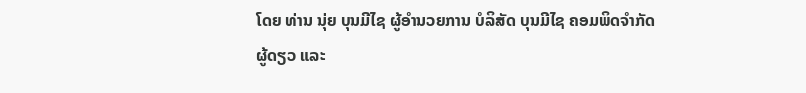ໂດຍ ທ່ານ ນຸ່ຍ ບຸນມີໄຊ ຜູ້ອຳນວຍການ ບໍລິສັດ ບຸນມີໄຊ ຄອມພິດຈຳກັດຜູ້ດຽວ ແລະ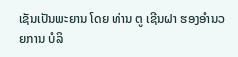ເຊັນເປັນພະຍານ ໂດຍ ທ່ານ ຕູ ເຊີນຝາ ຮອງອຳນວຍການ ບໍລິ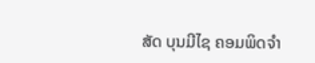ສັດ ບຸນມີໄຊ ຄອມພິດຈຳ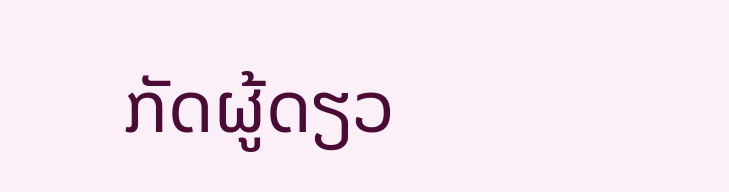ກັດຜູ້ດຽວ